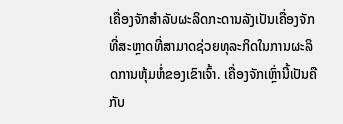ເຄື່ອງຈັກສໍາລັບຜະລິດກະດານລັງເປັນເຄື່ອງຈັກທີ່ສະຫຼາດທີ່ສາມາດຊ່ວຍທຸລະກິດໃນການຜະລິດການຫຸ້ມຫໍ່ຂອງເຂົາເຈົ້າ. ເຄື່ອງຈັກເຫຼົ່ານີ້ເປັນຄືກັບ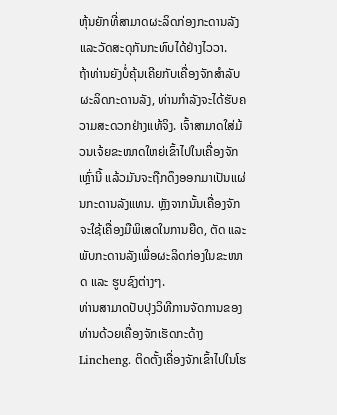ຫຸ້ນຍັກທີ່ສາມາດຜະລິດກ່ອງກະດານລັງແລະວັດສະດຸກັນກະທົບໄດ້ຢ່າງໄວວາ.
ຖ້າທ່ານຍັງບໍ່ຄຸ້ນເຄີຍກັບເຄື່ອງຈັກສໍາລັບຜະລິດກະດານລັງ, ທ່ານກໍາລັງຈະໄດ້ຮັບຄວາມສະດວກຢ່າງແທ້ຈິງ. ເຈົ້າສາມາດໃສ່ມ້ວນເຈ້ຍຂະໜາດໃຫຍ່ເຂົ້າໄປໃນເຄື່ອງຈັກເຫຼົ່ານີ້ ແລ້ວມັນຈະຖືກດຶງອອກມາເປັນແຜ່ນກະດານລັງແທນ. ຫຼັງຈາກນັ້ນເຄື່ອງຈັກຈະໃຊ້ເຄື່ອງມືພິເສດໃນການຍືດ, ຕັດ ແລະ ພັບກະດານລັງເພື່ອຜະລິດກ່ອງໃນຂະໜາດ ແລະ ຮູບຊົງຕ່າງໆ.
ທ່ານສາມາດປັບປຸງວິທີການຈັດການຂອງທ່ານດ້ວຍເຄື່ອງຈັກເຮັດກະດ້າງ Lincheng. ຕິດຕັ້ງເຄື່ອງຈັກເຂົ້າໄປໃນໂຮ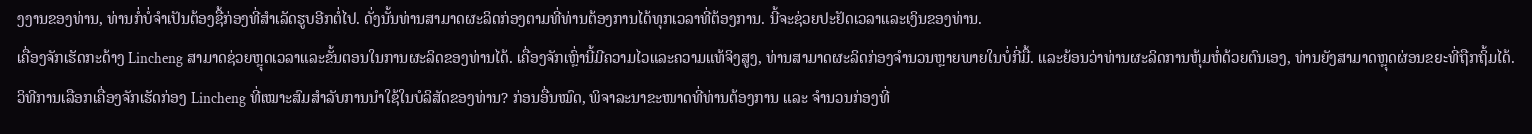ງງານຂອງທ່ານ, ທ່ານກໍ່ບໍ່ຈໍາເປັນຕ້ອງຊື້ກ່ອງທີ່ສໍາເລັດຮູບອີກຕໍ່ໄປ. ດັ່ງນັ້ນທ່ານສາມາດຜະລິດກ່ອງຕາມທີ່ທ່ານຕ້ອງການໄດ້ທຸກເວລາທີ່ຕ້ອງການ. ນີ້ຈະຊ່ວຍປະຢັດເວລາແລະເງິນຂອງທ່ານ.
ເຄື່ອງຈັກເຮັດກະດ້າງ Lincheng ສາມາດຊ່ວຍຫຼຸດເວລາແລະຂັ້ນຕອນໃນການຜະລິດຂອງທ່ານໄດ້. ເຄື່ອງຈັກເຫຼົ່ານີ້ມີຄວາມໄວແລະຄວາມແທ້ຈິງສູງ, ທ່ານສາມາດຜະລິດກ່ອງຈໍານວນຫຼາຍພາຍໃນບໍ່ກີ່ມື້. ແລະຍ້ອນວ່າທ່ານຜະລິດການຫຸ້ມຫໍ່ດ້ວຍຕົນເອງ, ທ່ານຍັງສາມາດຫຼຸດຜ່ອນຂยะທີ່ຖືກຖິ້ມໄດ້.
ວິທີການເລືອກເຄື່ອງຈັກເຮັດກ່ອງ Lincheng ທີ່ເໝາະສົມສໍາລັບການນໍາໃຊ້ໃນບໍລິສັດຂອງທ່ານ? ກ່ອນອື່ນໝົດ, ພິຈາລະນາຂະໜາດທີ່ທ່ານຕ້ອງການ ແລະ ຈໍານວນກ່ອງທີ່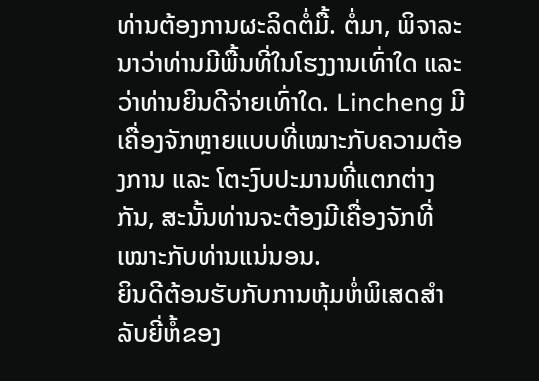ທ່ານຕ້ອງການຜະລິດຕໍ່ມື້. ຕໍ່ມາ, ພິຈາລະນາວ່າທ່ານມີພື້ນທີ່ໃນໂຮງງານເທົ່າໃດ ແລະ ວ່າທ່ານຍິນດີຈ່າຍເທົ່າໃດ. Lincheng ມີເຄື່ອງຈັກຫຼາຍແບບທີ່ເໝາະກັບຄວາມຕ້ອງການ ແລະ ໂຕະງົບປະມານທີ່ແຕກຕ່າງກັນ, ສະນັ້ນທ່ານຈະຕ້ອງມີເຄື່ອງຈັກທີ່ເໝາະກັບທ່ານແນ່ນອນ.
ຍິນດີຕ້ອນຮັບກັບການຫຸ້ມຫໍ່ພິເສດສໍາລັບຍີ່ຫໍ້ຂອງ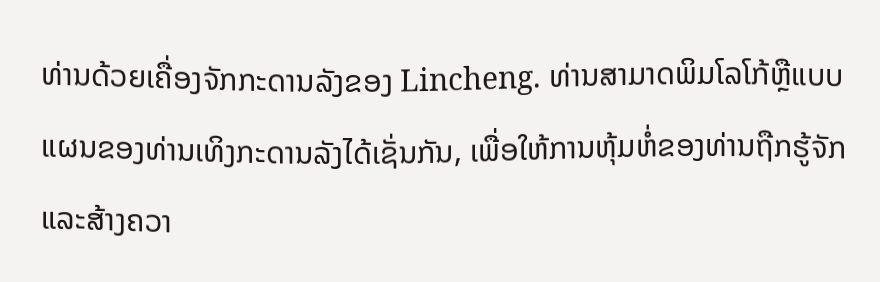ທ່ານດ້ວຍເຄື່ອງຈັກກະດານລັງຂອງ Lincheng. ທ່ານສາມາດພິມໂລໂກ້ຫຼືແບບແຜນຂອງທ່ານເທິງກະດານລັງໄດ້ເຊັ່ນກັນ, ເພື່ອໃຫ້ການຫຸ້ມຫໍ່ຂອງທ່ານຖືກຮູ້ຈັກແລະສ້າງຄວາ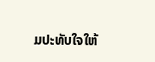ມປະທັບໃຈໃຫ້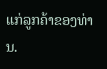ແກ່ລູກຄ້າຂອງທ່ານ.